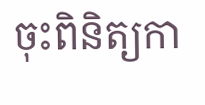ចុះពិនិត្យកា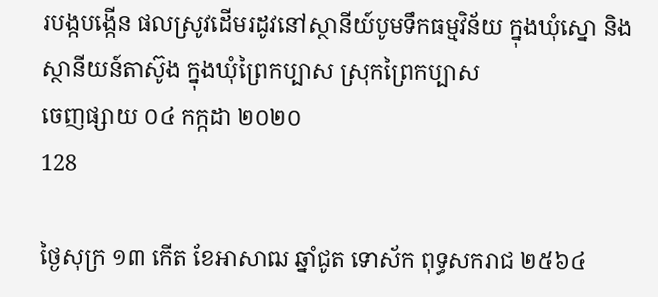របង្កបង្កើន ផលស្រូវដើមរដូវនៅស្ថានីយ៍បូមទឹកធម្មវិន័យ ក្នុងឃុំស្នោ និងស្ថានីយន៍តាស៊ូង ក្នុងឃុំព្រៃកប្បាស ស្រុកព្រៃកប្បាស
ចេញផ្សាយ ០៤ កក្កដា ២០២០
128

ថ្ងៃសុក្រ ១៣ កើត ខែអាសាឍ ឆ្នាំជូត ទោស័ក ពុទ្ធសករាជ ២៥៦៤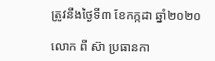ត្រូវនឹងថ្ងៃទី៣ ខែកក្កដា ឆ្នាំ២០២០

លោក ពី ស៊ា ប្រធានកា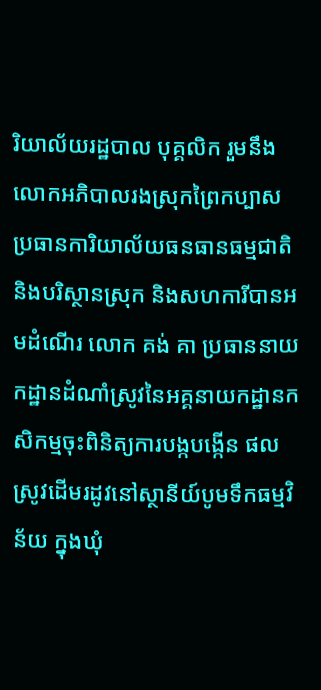រិយាល័យរដ្ឋបាល បុគ្គលិក រួមនឹងលោកអភិបាលរងស្រុកព្រៃកប្បាស ប្រធានការិយាល័យធនធានធម្មជាតិ និងបរិស្ថានស្រុក និងសហការីបានអមដំណើរ លោក គង់ គា ប្រធាននាយកដ្ឋានដំណាំស្រូវនៃអគ្គនាយកដ្ឋានកសិកម្មចុះពិនិត្យការបង្កបង្កើន ផលស្រូវដើមរដូវនៅស្ថានីយ៍បូមទឹកធម្មវិន័យ ក្នុងឃុំ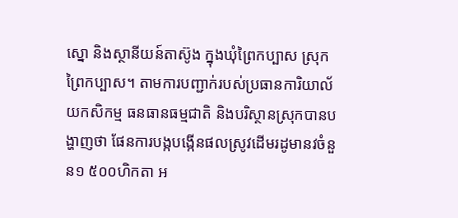ស្នោ និងស្ថានីយន៍តាស៊ូង ក្នុងឃុំព្រៃកប្បាស ស្រុកព្រៃកប្បាស។ តាមការបញ្ជាក់របស់ប្រធានការិយាល័យកសិកម្ម ធនធានធម្មជាតិ និងបរិស្ថានស្រុកបានបង្ហាញថា ផែនការបង្កបង្កើនផលស្រូវដើមរដូមានវចំនួន១ ៥០០ហិកតា អ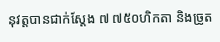នុវត្តបានជាក់ស្តែង ៧ ៧៥០ហិកតា និងច្រូត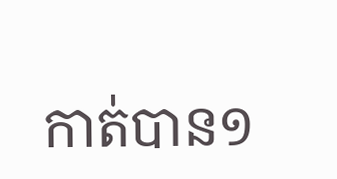កាត់បាន១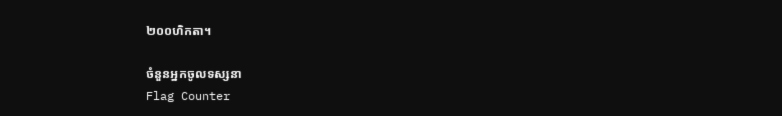២០០ហិកតា។

ចំនួនអ្នកចូលទស្សនា
Flag Counter